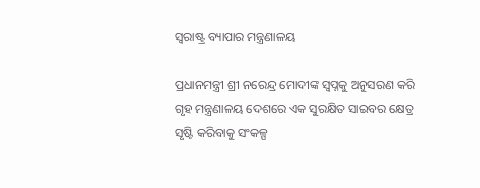ସ୍ଵରାଷ୍ଟ୍ର ବ୍ୟାପାର ମନ୍ତ୍ରଣାଳୟ

ପ୍ରଧାନମନ୍ତ୍ରୀ ଶ୍ରୀ ନରେନ୍ଦ୍ର ମୋଦୀଙ୍କ ସ୍ୱପ୍ନକୁ ଅନୁସରଣ କରି ଗୃହ ମନ୍ତ୍ରଣାଳୟ ଦେଶରେ ଏକ ସୁରକ୍ଷିତ ସାଇବର କ୍ଷେତ୍ର ସୃଷ୍ଟି କରିବାକୁ ସଂକଳ୍ପ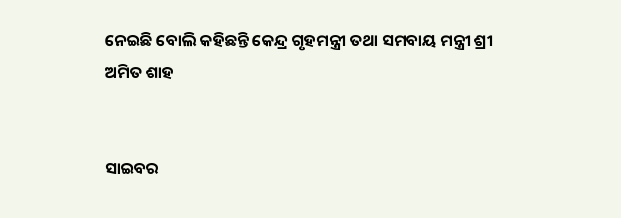ନେଇଛି ବୋଲି କହିଛନ୍ତି କେନ୍ଦ୍ର ଗୃହମନ୍ତ୍ରୀ ତଥା ସମବାୟ ମନ୍ତ୍ରୀ ଶ୍ରୀ ଅମିତ ଶାହ


ସାଇବର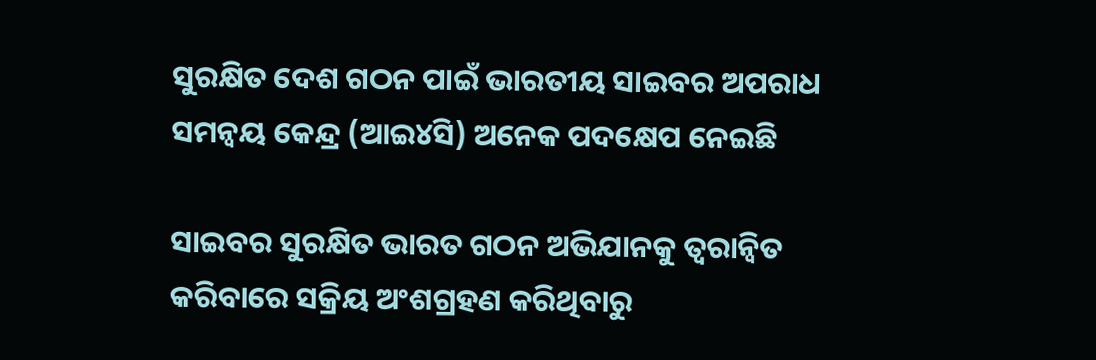ସୁରକ୍ଷିତ ଦେଶ ଗଠନ ପାଇଁ ଭାରତୀୟ ସାଇବର ଅପରାଧ ସମନ୍ୱୟ କେନ୍ଦ୍ର (ଆଇ୪ସି) ଅନେକ ପଦକ୍ଷେପ ନେଇଛି

ସାଇବର ସୁରକ୍ଷିତ ଭାରତ ଗଠନ ଅଭିଯାନକୁ ତ୍ୱରାନ୍ୱିତ କରିବାରେ ସକ୍ରିୟ ଅଂଶଗ୍ରହଣ କରିଥିବାରୁ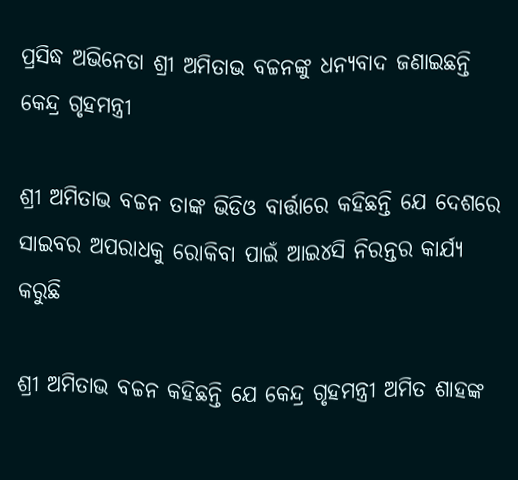ପ୍ରସିଦ୍ଧ ଅଭିନେତା ଶ୍ରୀ ଅମିତାଭ ବଚ୍ଚନଙ୍କୁ ଧନ୍ୟବାଦ ଜଣାଇଛନ୍ତି କେନ୍ଦ୍ର ଗୃହମନ୍ତ୍ରୀ

ଶ୍ରୀ ଅମିତାଭ ବଚ୍ଚନ ତାଙ୍କ ଭିଡିଓ ବାର୍ତ୍ତାରେ କହିଛନ୍ତି ଯେ ଦେଶରେ ସାଇବର ଅପରାଧକୁ ରୋକିବା ପାଇଁ ଆଇ୪ସି ନିରନ୍ତର କାର୍ଯ୍ୟ କରୁଛି

ଶ୍ରୀ ଅମିତାଭ ବଚ୍ଚନ କହିଛନ୍ତି ଯେ କେନ୍ଦ୍ର ଗୃହମନ୍ତ୍ରୀ ଅମିତ ଶାହଙ୍କ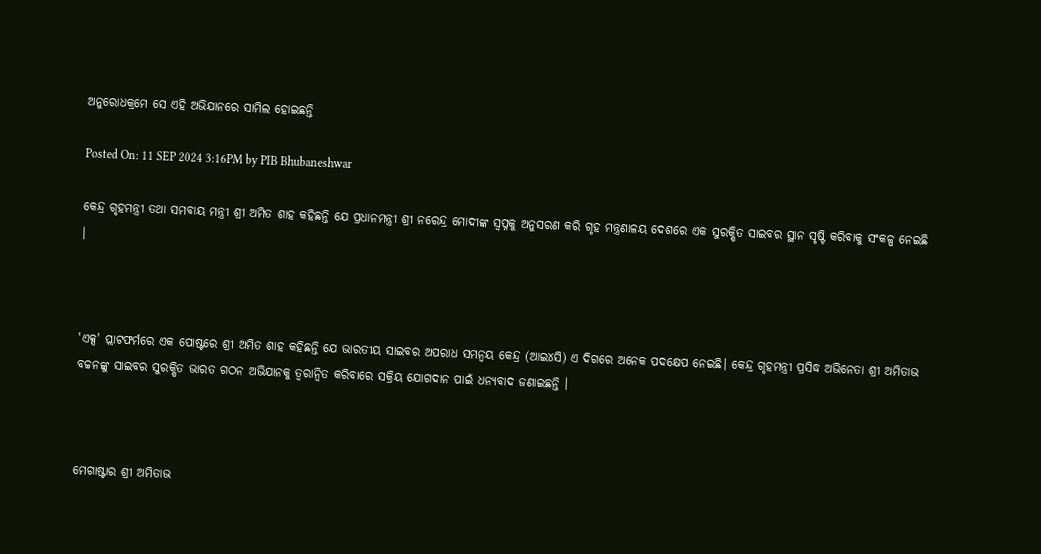ଅନୁରୋଧକ୍ରମେ ସେ ଏହି ଅଭିଯାନରେ ସାମିଲ ହୋଇଛନ୍ତି

Posted On: 11 SEP 2024 3:16PM by PIB Bhubaneshwar

କେନ୍ଦ୍ର ଗୃହମନ୍ତ୍ରୀ ତଥା ସମବାୟ ମନ୍ତ୍ରୀ ଶ୍ରୀ ଅମିତ ଶାହ କହିଛନ୍ତି ଯେ ପ୍ରଧାନମନ୍ତ୍ରୀ ଶ୍ରୀ ନରେନ୍ଦ୍ର ମୋଦୀଙ୍କ ସ୍ୱପ୍ନକୁ ଅନୁସରଣ କରି ଗୃହ ମନ୍ତ୍ରଣାଳୟ ଦେଶରେ ଏକ ସୁରକ୍ଷିତ ସାଇବର ସ୍ଥାନ ସୃଷ୍ଟି କରିବାକୁ ସଂକଳ୍ପ ନେଇଛି ।



'ଏକ୍ସ' ପ୍ଲାଟଫର୍ମରେ ଏକ ପୋଷ୍ଟରେ ଶ୍ରୀ ଅମିତ ଶାହ କହିଛନ୍ତି ଯେ ଭାରତୀୟ ସାଇବର ଅପରାଧ ସମନ୍ୱୟ କେନ୍ଦ୍ର (ଆଇ୪ସି) ଏ ଦିଗରେ ଅନେକ ପଦକ୍ଷେପ ନେଇଛି। କେନ୍ଦ୍ର ଗୃହମନ୍ତ୍ରୀ ପ୍ରସିଦ୍ଧ ଅଭିନେତା ଶ୍ରୀ ଅମିତାଭ ବଚ୍ଚନଙ୍କୁ ସାଇବର ସୁରକ୍ଷିତ ଭାରତ ଗଠନ ଅଭିଯାନକୁ ତ୍ୱରାନ୍ୱିତ କରିବାରେ ସକ୍ରିୟ ଯୋଗଦାନ ପାଇଁ ଧନ୍ୟବାଦ ଜଣାଇଛନ୍ତି ।



ମେଗାଷ୍ଟାର ଶ୍ରୀ ଅମିତାଭ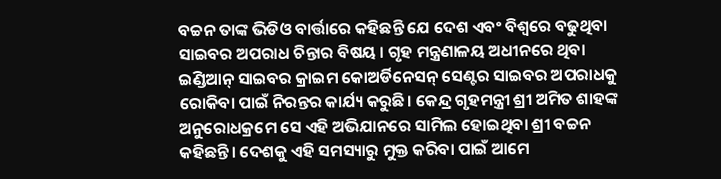ବଚ୍ଚନ ତାଙ୍କ ଭିଡିଓ ବାର୍ତ୍ତାରେ କହିଛନ୍ତି ଯେ ଦେଶ ଏବଂ ବିଶ୍ୱରେ ବଢୁଥିବା ସାଇବର ଅପରାଧ ଚିନ୍ତାର ବିଷୟ । ଗୃହ ମନ୍ତ୍ରଣାଳୟ ଅଧୀନରେ ଥିବା ଇଣ୍ଡିଆନ୍ ସାଇବର କ୍ରାଇମ କୋଅର୍ଡିନେସନ୍ ସେଣ୍ଟର ସାଇବର ଅପରାଧକୁ ରୋକିବା ପାଇଁ ନିରନ୍ତର କାର୍ଯ୍ୟ କରୁଛି। କେନ୍ଦ୍ର ଗୃହମନ୍ତ୍ରୀ ଶ୍ରୀ ଅମିତ ଶାହଙ୍କ ଅନୁରୋଧକ୍ରମେ ସେ ଏହି ଅଭିଯାନରେ ସାମିଲ ହୋଇଥିବା ଶ୍ରୀ ବଚ୍ଚନ କହିଛନ୍ତି। ଦେଶକୁ ଏହି ସମସ୍ୟାରୁ ମୁକ୍ତ କରିବା ପାଇଁ ଆମେ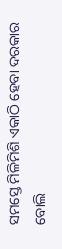ସମସ୍ତେ ମିଳିମିଶି ଏକାଠି ହେବା ଦରକାର ବୋଲି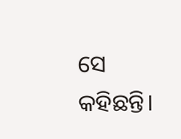ସେ କହିଛନ୍ତି।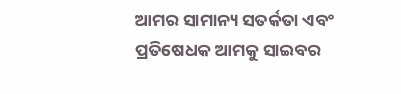ଆମର ସାମାନ୍ୟ ସତର୍କତା ଏବଂ ପ୍ରତିଷେଧକ ଆମକୁ ସାଇବର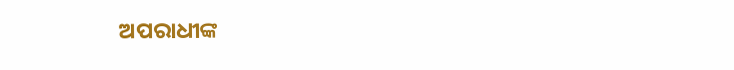ଅପରାଧୀଙ୍କ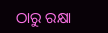ଠାରୁ ରକ୍ଷା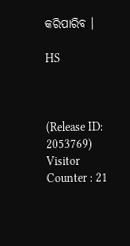କରିପାରିବ ।

HS



(Release ID: 2053769) Visitor Counter : 21